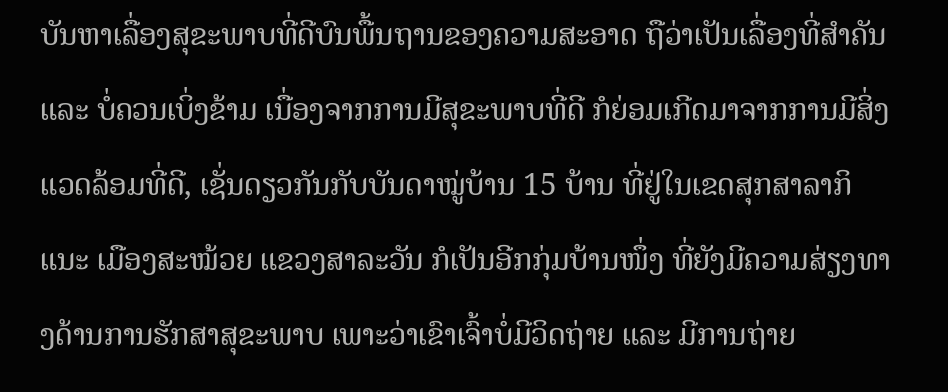ບັນຫາເລື່ອງສຸຂະພາບທີ່ດີບົນພື້ນຖານຂອງຄວາມສະອາດ ຖືວ່າເປັນເລື່ອງທີ່ສໍາຄັນ ແລະ ບໍ່ຄວນເບິ່ງຂ້າມ ເນື່ອງຈາກການມີສຸຂະພາບທີ່ດີ ກໍຍ່ອມເກີດມາຈາກການມີສິ່ງແວດລ້ອມທີ່ດີ, ເຊັ່ນດຽວກັນກັບບັນດາໝູ່ບ້ານ 15 ບ້ານ ທີ່ຢູ່ໃນເຂດສຸກສາລາກິແນະ ເມືອງສະໝ້ວຍ ແຂວງສາລະວັນ ກໍເປັນອີກກຸ່ມບ້ານໜຶ່ງ ທີ່ຍັງມີຄວາມສ່ຽງທາງດ້ານການຮັກສາສຸຂະພາບ ເພາະວ່າເຂົາເຈົ້າບໍ່ມີວິດຖ່າຍ ແລະ ມີການຖ່າຍ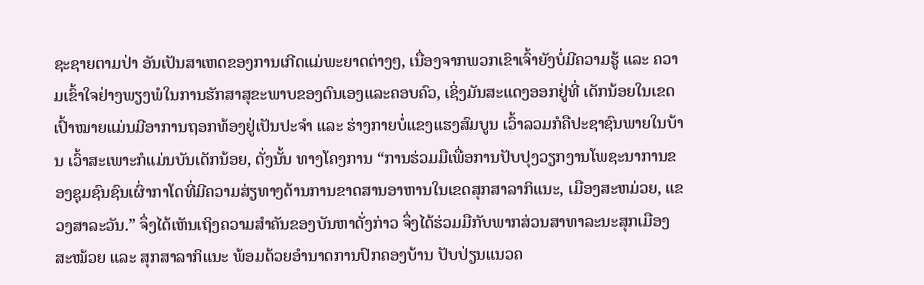ຊະຊາຍຕາມປ່າ ອັນເປັນສາເຫດຂອງການເກີດແມ່ພະຍາດຕ່າງໆ, ເນື່ອງຈາກພວກເຂົາເຈົ້າຍັງບໍ່ມີຄວາມຮູ້ ແລະ ຄວາມເຂົ້າໃຈຢ່າງພຽງພໍໃນການຮັກສາສຸຂະພາບຂອງຕົນເອງແລະຄອບຄົວ, ເຊິ່ງມັນສະແດງອອກຢູ່ທີ່ ເດັກນ້ອຍໃນເຂດເປົ້າໝາຍແມ່ນມີອາການຖອກທ້ອງຢູ່ເປັນປະຈໍາ ແລະ ຮ່າງກາຍບໍ່ແຂງແຮງສົມບູນ ເວົ້າລວມກໍຄືປະຊາຊົນພາຍໃນບ້ານ ເວົ້າສະເພາະກໍແມ່ນບັນເດັກນ້ອຍ, ດັ່ງນັ້ນ ທາງໂຄງການ “ການຮ່ວມມືເພື່ອການປັບປຸງວຽກງານໂພຊະນາການຂອງຊຸມຊົນຊົນເຜົ່າກາໂດທີ່ມີຄວາມສ່ຽທາງດ້ານການຂາດສານອາຫານໃນເຂດສຸກສາລາກິແນະ, ເມືອງສະຫມ່ວຍ, ແຂວງສາລະວັນ.” ຈຶ່ງໄດ້ເຫັນເຖິງຄວາມສໍາຄັນຂອງບັນຫາດັ່ງກ່າວ ຈຶ່ງໄດ້ຮ່ວມມືກັບພາກສ່ວນສາທາລະນະສຸກເມືອງສະໝ້ວຍ ແລະ ສຸກສາລາກິແນະ ພ້ອມດ້ວຍອໍານາດການປົກຄອງບ້ານ ປັບປ່ຽນແນວຄ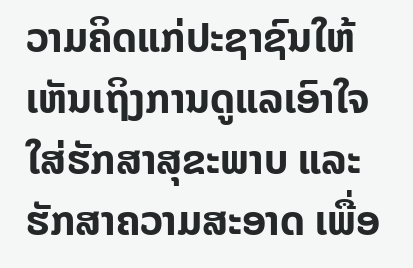ວາມຄິດແກ່ປະຊາຊົນໃຫ້ເຫັນເຖິງການດູແລເອົາໃຈໃສ່ຮັກສາສຸຂະພາບ ແລະ ຮັກສາຄວາມສະອາດ ເພື່ອ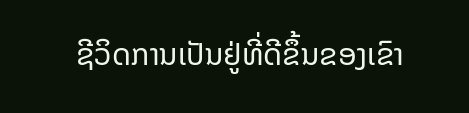ຊີວິດການເປັນຢູ່ທີ່ດີຂຶ້ນຂອງເຂົາ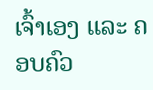ເຈົ້າເອງ ແລະ ຄອບຄົວ